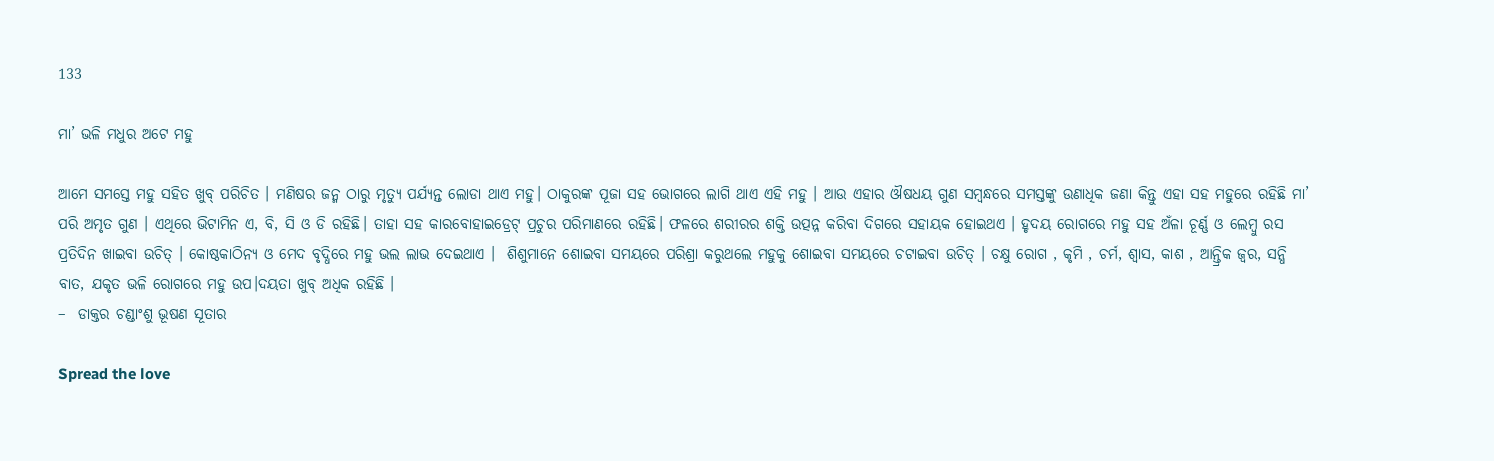133

ମା’ ଭଳି ମଧୁର ଅଟେ ମହୁ

ଆମେ ସମସ୍ତେ ମହୁ ସହିତ ଖୁବ୍ ପରିଚିତ । ମଣିଷର ଜନ୍ମ ଠାରୁ ମୃତ୍ୟୁ ପର୍ଯ୍ୟନ୍ତ ଲୋଡା ଥାଏ ମହୁ। ଠାକୁରଙ୍କ ପୂଜା ସହ ଭୋଗରେ ଲାଗି ଥାଏ ଏହି ମହୁ । ଆଉ ଏହାର ଔଷଧୟ ଗୁଣ ସମ୍ବନ୍ଧରେ ସମସ୍ତଙ୍କୁ ଉଣାଧିକ ଜଣା କିନ୍ତୁ ଏହା ସହ ମହୁରେ ରହିଛି ମା’ ପରି ଅମୃତ ଗୁଣ । ଏଥିରେ ଭିଟାମିନ ଏ, ବି, ସି ଓ ଡି ରହିଛି। ତାହା ସହ କାରବୋହାଇଡ୍ରେଟ୍‌ ପ୍ରଚୁର ପରିମାଣରେ ରହିଛି। ଫଳରେ ଶରୀରର ଶକ୍ତି ଉତ୍ପନ୍ନ କରିବା ଦିଗରେ ସହାୟକ ହୋଇଥଏ । ହୃଦୟ ରୋଗରେ ମହୁ ସହ ଅଁଳା ଚୂର୍ଣ୍ଣ ଓ ଲେମ୍ବୁ ରସ ପ୍ରତିଦିନ ଖାଇବା ଉଚିତ୍ । କୋଷ୍ଠକାଠିନ୍ୟ ଓ ମେଦ ବୃଦ୍ଧିରେ ମହୁ ଭଲ ଲାଭ ଦେଇଥାଏ ।  ଶିଶୁମାନେ ଶୋଇବା ସମୟରେ ପରିଶ୍ରା କରୁଥଲେ ମହୁକୁ ଶୋଇବା ସମୟରେ ଚଟାଇବା ଉଚିତ୍ । ଚକ୍ଷୁ ରୋଗ , କୃମି , ଚର୍ମ, ଶ୍ୱାସ, କାଶ , ଆନ୍ତ୍ରିକ ଜ୍ୱର, ସନ୍ଧି ବାତ, ଯକୃତ ଭଳି ରୋଗରେ ମହୁ ଉପ।ଦୟତା ଖୁବ୍ ଅଧିକ ରହିଛି ।
–  ଡାକ୍ତର ଚଣ୍ଡାଂଶୁ ଭୂଷଣ ସୂତାର

Spread the love